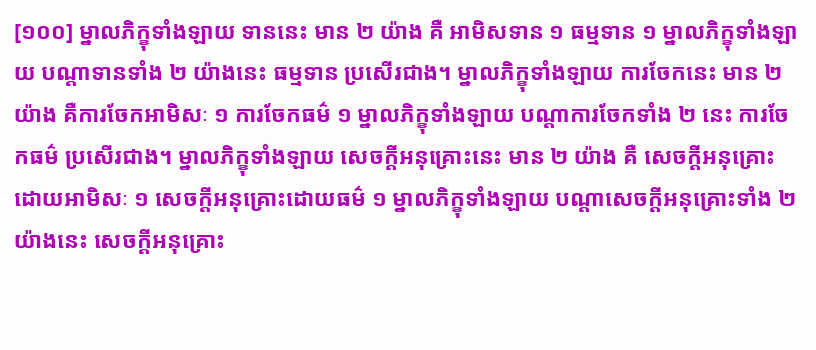[១០០] ម្នាលភិក្ខុទាំងឡាយ ទាននេះ មាន ២ យ៉ាង គឺ អាមិសទាន ១ ធម្មទាន ១ ម្នាលភិក្ខុទាំងឡាយ បណ្ដាទានទាំង ២ យ៉ាងនេះ ធម្មទាន ប្រសើរជាង។ ម្នាលភិក្ខុទាំងឡាយ ការចែកនេះ មាន ២ យ៉ាង គឺការចែកអាមិសៈ ១ ការចែកធម៌ ១ ម្នាលភិក្ខុទាំងឡាយ បណ្ដាការចែកទាំង ២ នេះ ការចែកធម៌ ប្រសើរជាង។ ម្នាលភិក្ខុទាំងឡាយ សេចក្ដីអនុគ្រោះនេះ មាន ២ យ៉ាង គឺ សេចក្ដីអនុគ្រោះដោយអាមិសៈ ១ សេចក្ដីអនុគ្រោះដោយធម៌ ១ ម្នាលភិក្ខុទាំងឡាយ បណ្ដាសេចក្ដីអនុគ្រោះទាំង ២ យ៉ាងនេះ សេចក្ដីអនុគ្រោះ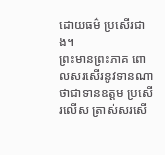ដោយធម៌ ប្រសើរជាង។
ព្រះមានព្រះភាគ ពោលសរសើរនូវទានណា ថាជាទានឧត្តម ប្រសើរលើស ត្រាស់សរសើ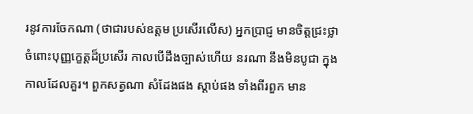រនូវការចែកណា (ថាជារបស់ឧត្តម ប្រសើរលើស) អ្នកប្រាជ្ញ មានចិត្តជ្រះថ្លា ចំពោះបុញ្ញក្ខេត្តដ៏ប្រសើរ កាលបើដឹងច្បាស់ហើយ នរណា នឹងមិនបូជា ក្នុងកាលដែលគួរ។ ពួកសត្វណា សំដែងផង ស្ដាប់ផង ទាំងពីរពួក មាន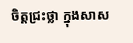ចិត្តជ្រះថ្លា ក្នុងសាស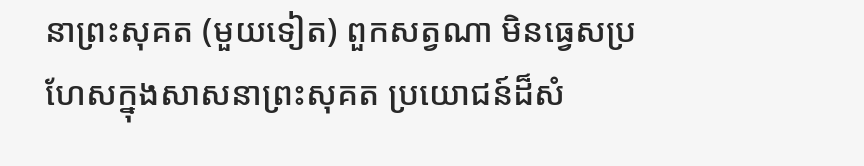នាព្រះសុគត (មួយទៀត) ពួកសត្វណា មិនធ្វេសប្រហែសក្នុងសាសនាព្រះសុគត ប្រយោជន៍ដ៏សំ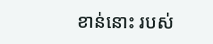ខាន់នោះ របស់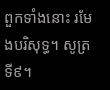ពួកទាំងនោះ រមែងបរិសុទ្ធ។ សូត្រ ទី៩។